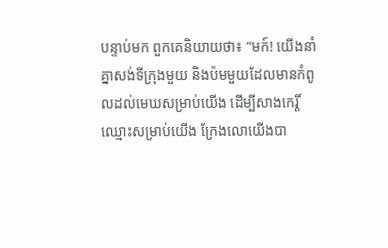បន្ទាប់មក ពួកគេនិយាយថា៖ “មក៍! យើងនាំគ្នាសង់ទីក្រុងមួយ និងប៉មមួយដែលមានកំពូលដល់មេឃសម្រាប់យើង ដើម្បីសាងកេរ្តិ៍ឈ្មោះសម្រាប់យើង ក្រែងលោយើងបា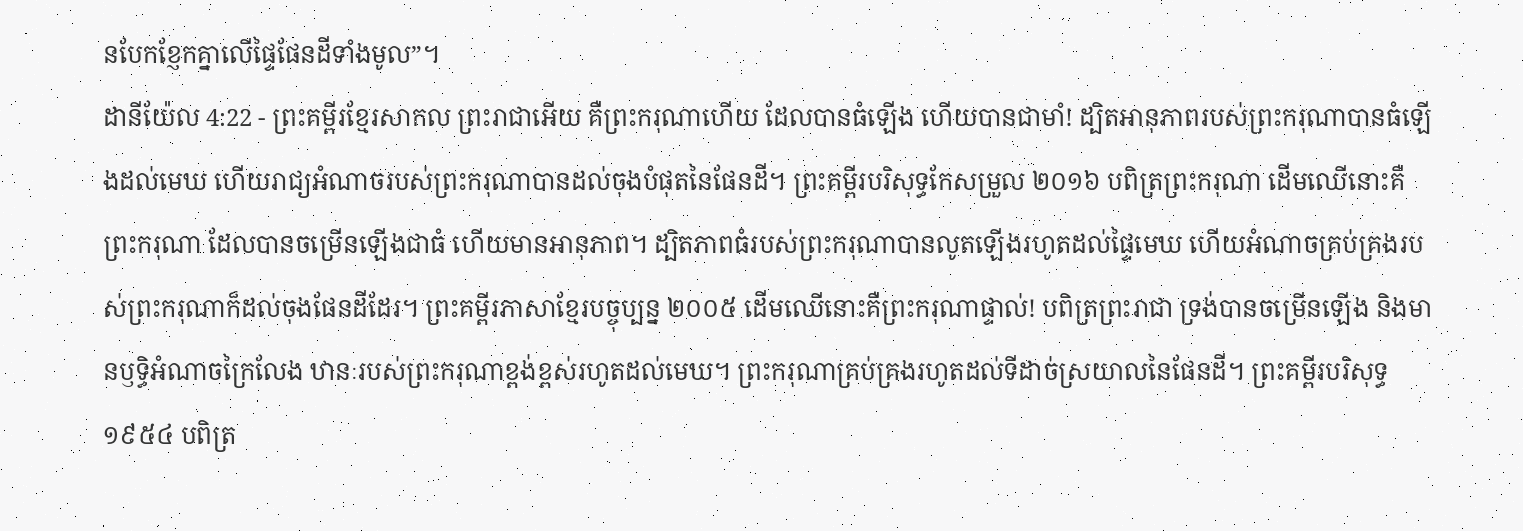នបែកខ្ញែកគ្នាលើផ្ទៃផែនដីទាំងមូល”។
ដានីយ៉ែល 4:22 - ព្រះគម្ពីរខ្មែរសាកល ព្រះរាជាអើយ គឺព្រះករុណាហើយ ដែលបានធំឡើង ហើយបានជាមាំ! ដ្បិតអានុភាពរបស់ព្រះករុណាបានធំឡើងដល់មេឃ ហើយរាជ្យអំណាចរបស់ព្រះករុណាបានដល់ចុងបំផុតនៃផែនដី។ ព្រះគម្ពីរបរិសុទ្ធកែសម្រួល ២០១៦ បពិត្រព្រះករុណា ដើមឈើនោះគឺព្រះករុណា ដែលបានចម្រើនឡើងជាធំ ហើយមានអានុភាព។ ដ្បិតភាពធំរបស់ព្រះករុណាបានលូតឡើងរហូតដល់ផ្ទៃមេឃ ហើយអំណាចគ្រប់គ្រងរបស់ព្រះករុណាក៏ដល់ចុងផែនដីដែរ។ ព្រះគម្ពីរភាសាខ្មែរបច្ចុប្បន្ន ២០០៥ ដើមឈើនោះគឺព្រះករុណាផ្ទាល់! បពិត្រព្រះរាជា ទ្រង់បានចម្រើនឡើង និងមានឫទ្ធិអំណាចក្រៃលែង ឋានៈរបស់ព្រះករុណាខ្ពង់ខ្ពស់រហូតដល់មេឃ។ ព្រះករុណាគ្រប់គ្រងរហូតដល់ទីដាច់ស្រយាលនៃផែនដី។ ព្រះគម្ពីរបរិសុទ្ធ ១៩៥៤ បពិត្រ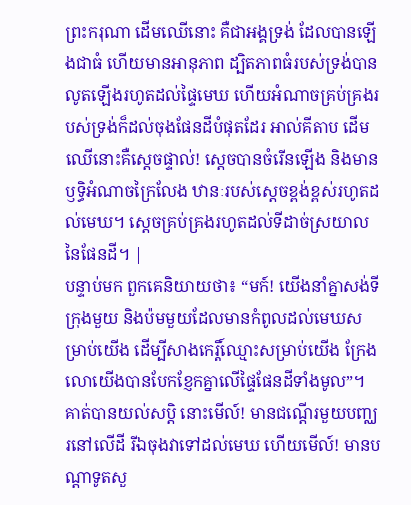ព្រះករុណា ដើមឈើនោះ គឺជាអង្គទ្រង់ ដែលបានឡើងជាធំ ហើយមានអានុភាព ដ្បិតភាពធំរបស់ទ្រង់បានលូតឡើងរហូតដល់ផ្ទៃមេឃ ហើយអំណាចគ្រប់គ្រងរបស់ទ្រង់ក៏ដល់ចុងផែនដីបំផុតដែរ អាល់គីតាប ដើមឈើនោះគឺស្តេចផ្ទាល់! ស្តេចបានចំរើនឡើង និងមានឫទ្ធិអំណាចក្រៃលែង ឋានៈរបស់ស្តេចខ្ពង់ខ្ពស់រហូតដល់មេឃ។ ស្តេចគ្រប់គ្រងរហូតដល់ទីដាច់ស្រយាលនៃផែនដី។ |
បន្ទាប់មក ពួកគេនិយាយថា៖ “មក៍! យើងនាំគ្នាសង់ទីក្រុងមួយ និងប៉មមួយដែលមានកំពូលដល់មេឃសម្រាប់យើង ដើម្បីសាងកេរ្តិ៍ឈ្មោះសម្រាប់យើង ក្រែងលោយើងបានបែកខ្ញែកគ្នាលើផ្ទៃផែនដីទាំងមូល”។
គាត់បានយល់សប្តិ នោះមើល៍! មានជណ្ដើរមួយបញ្ឈរនៅលើដី រីឯចុងវាទៅដល់មេឃ ហើយមើល៍! មានបណ្ដាទូតសួ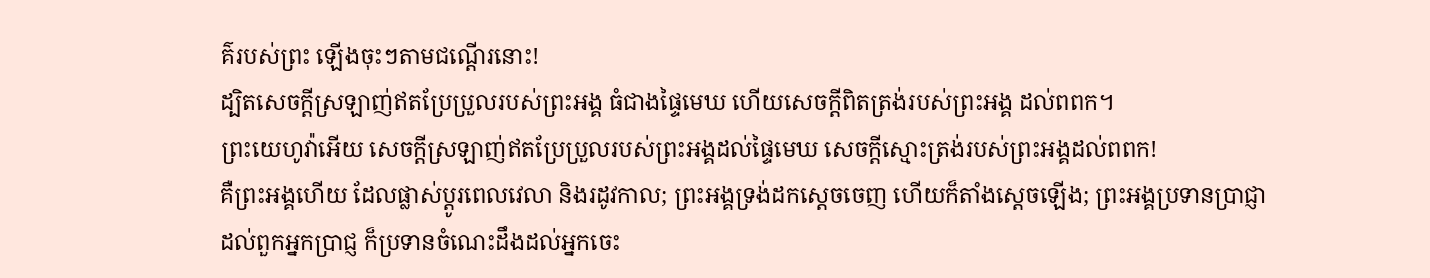គ៌របស់ព្រះ ឡើងចុះៗតាមជណ្ដើរនោះ!
ដ្បិតសេចក្ដីស្រឡាញ់ឥតប្រែប្រួលរបស់ព្រះអង្គ ធំជាងផ្ទៃមេឃ ហើយសេចក្ដីពិតត្រង់របស់ព្រះអង្គ ដល់ពពក។
ព្រះយេហូវ៉ាអើយ សេចក្ដីស្រឡាញ់ឥតប្រែប្រួលរបស់ព្រះអង្គដល់ផ្ទៃមេឃ សេចក្ដីស្មោះត្រង់របស់ព្រះអង្គដល់ពពក!
គឺព្រះអង្គហើយ ដែលផ្លាស់ប្ដូរពេលវេលា និងរដូវកាល; ព្រះអង្គទ្រង់ដកស្ដេចចេញ ហើយក៏តាំងស្ដេចឡើង; ព្រះអង្គប្រទានប្រាជ្ញាដល់ពួកអ្នកប្រាជ្ញ ក៏ប្រទានចំណេះដឹងដល់អ្នកចេះ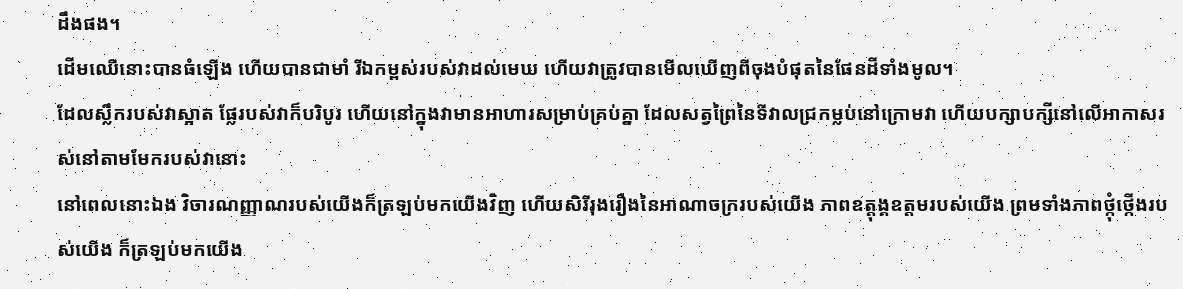ដឹងផង។
ដើមឈើនោះបានធំឡើង ហើយបានជាមាំ រីឯកម្ពស់របស់វាដល់មេឃ ហើយវាត្រូវបានមើលឃើញពីចុងបំផុតនៃផែនដីទាំងមូល។
ដែលស្លឹករបស់វាស្អាត ផ្លែរបស់វាក៏បរិបូរ ហើយនៅក្នុងវាមានអាហារសម្រាប់គ្រប់គ្នា ដែលសត្វព្រៃនៃទីវាលជ្រកម្លប់នៅក្រោមវា ហើយបក្សាបក្សីនៅលើអាកាសរស់នៅតាមមែករបស់វានោះ
នៅពេលនោះឯង វិចារណញ្ញាណរបស់យើងក៏ត្រឡប់មកយើងវិញ ហើយសិរីរុងរឿងនៃអាណាចក្ររបស់យើង ភាពឧត្ដុង្គឧត្ដមរបស់យើង ព្រមទាំងភាពថ្កុំថ្កើងរបស់យើង ក៏ត្រឡប់មកយើង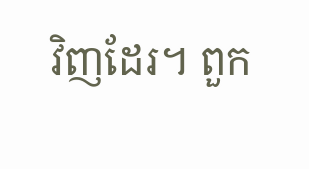វិញដែរ។ ពួក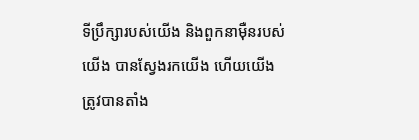ទីប្រឹក្សារបស់យើង និងពួកនាម៉ឺនរបស់យើង បានស្វែងរកយើង ហើយយើងត្រូវបានតាំង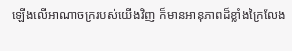ឡើងលើអាណាចក្ររបស់យើងវិញ ក៏មានអានុភាពដ៏ខ្លាំងក្រៃលែង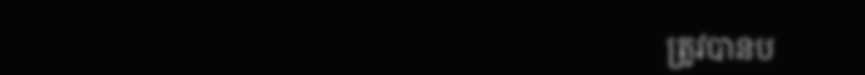ត្រូវបានប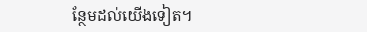ន្ថែមដល់យើងទៀត។